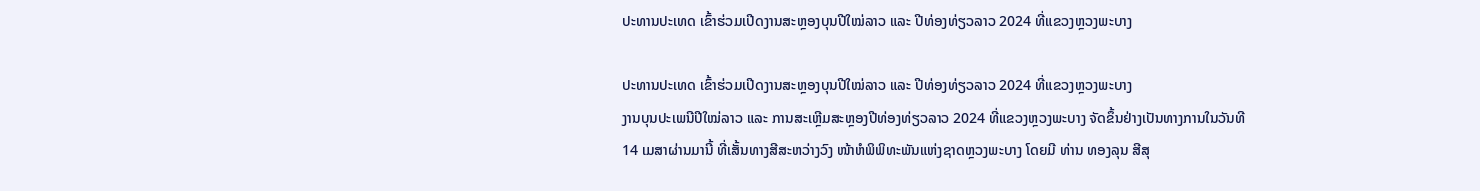ປະທານປະເທດ ເຂົ້າຮ່ວມເປີດງານສະຫຼອງບຸນປີໃໝ່ລາວ ແລະ ປີທ່ອງທ່ຽວລາວ 2024 ທີ່ແຂວງຫຼວງພະບາງ

ປະທານປະເທດ ເຂົ້າຮ່ວມເປີດງານສະຫຼອງບຸນປີໃໝ່ລາວ ແລະ ປີທ່ອງທ່ຽວລາວ 2024 ທີ່ແຂວງຫຼວງພະບາງ
ງານບຸນປະເພນີປີໃໝ່ລາວ ແລະ ການສະເຫຼີມສະຫຼອງປີທ່ອງທ່ຽວລາວ 2024 ທີ່ແຂວງຫຼວງພະບາງ ຈັດຂຶ້ນຢ່າງເປັນທາງການໃນວັນທີ 14 ເມສາຜ່ານມານີ້ ທີ່ເສັ້ນທາງສີສະຫວ່າງວົງ ໜ້າຫໍພິພິທະພັນແຫ່ງຊາດຫຼວງພະບາງ ໂດຍມີ ທ່ານ ທອງລຸນ ສີສຸ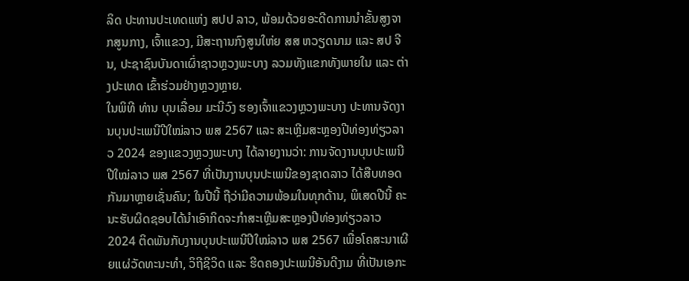ລິດ ປະທານປະເທດແຫ່ງ ສປປ ລາວ, ພ້ອມດ້ວຍອະດີດການນໍາຂັ້ນສູງຈາກສູນກາງ, ເຈົ້າແຂວງ, ມີສະຖານກົງສູນໃຫ່ຍ ສສ ຫວຽດນາມ ແລະ ສປ ຈີນ, ປະຊາຊົນບັນດາເຜົ່າຊາວຫຼວງພະບາງ ລວມທັງແຂກທັງພາຍໃນ ແລະ ຕ່າງປະເທດ ເຂົ້າຮ່ວມຢ່າງຫຼວງຫຼາຍ.
ໃນພິທີ ທ່ານ ບຸນເລື່ອມ ມະນີວົງ ຮອງເຈົ້າແຂວງຫຼວງພະບາງ ປະທານຈັດງານບຸນປະເພນີປີໃໝ່ລາວ ພສ 2567 ແລະ ສະເຫຼີມສະຫຼອງປີທ່ອງທ່ຽວລາວ 2024 ຂອງແຂວງຫຼວງພະບາງ ໄດ້ລາຍງານວ່າ: ການຈັດງານບຸນປະເພນີປີໃໝ່ລາວ ພສ 2567 ທີ່ເປັນງານບຸນປະເພນີຂອງຊາດລາວ ໄດ້ສືບທອດກັນມາຫຼາຍເຊັ່ນຄົນ; ໃນປີນີ້ ຖືວ່າມີຄວາມພ້ອມໃນທຸກດ້ານ, ພິເສດປີນີ້ ຄະນະຮັບຜິດຊອບໄດ້ນໍາເອົາກິດຈະກຳສະເຫຼີມສະຫຼອງປີທ່ອງທ່ຽວລາວ 2024 ຕິດພັນກັບງານບຸນປະເພນີປີໃໝ່ລາວ ພສ 2567 ເພື່ອໂຄສະນາເຜີຍແຜ່ວັດທະນະທຳ, ວິຖີຊີວິດ ແລະ ຮີດຄອງປະເພນີອັນດີງາມ ທີ່ເປັນເອກະ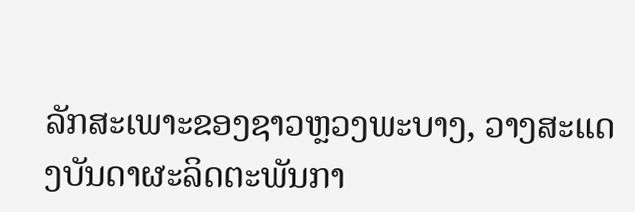ລັກສະເພາະຂອງຊາວຫຼວງພະບາງ, ວາງສະແດງບັນດາຜະລິດຕະພັນກາ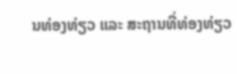ນທ່ອງທ່ຽວ ແລະ ສະຖານທີ່ທ່ອງທ່ຽວ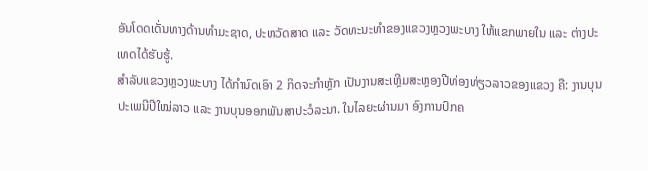ອັນໂດດເດັ່ນທາງດ້ານທຳມະຊາດ, ປະຫວັດສາດ ແລະ ວັດທະນະທຳຂອງແຂວງຫຼວງພະບາງ ໃຫ້ແຂກພາຍໃນ ແລະ ຕ່າງປະເທດໄດ້ຮັບຮູ້.
ສໍາລັບແຂວງຫຼວງພະບາງ ໄດ້ກຳນົດເອົາ 2 ກິດຈະກໍາຫຼັກ ເປັນງານສະເຫຼີມສະຫຼອງປີທ່ອງທ່ຽວລາວຂອງແຂວງ ຄື: ງານບຸນປະເພນີປີໃໝ່ລາວ ແລະ ງານບຸນອອກພັນສາປະວໍລະນາ. ໃນໄລຍະຜ່ານມາ ອົງການປົກຄ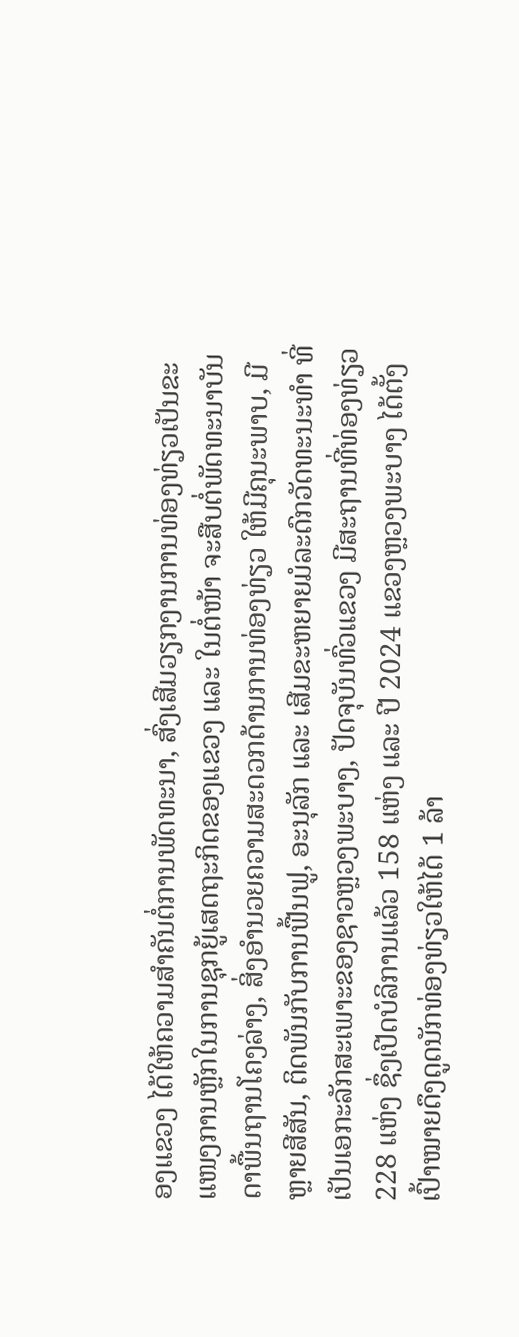ອງແຂວງ ໄດ້ໃຫ້ຄວາມສໍາຄັນຕໍ່ການພັດທະນາ, ສົ່ງເສີມວຽກງານການທ່ອງທ່ຽວເປັນຂະແໜງການຫຼັກໃນການຊຸກຍູ້ເສດຖະກິດຂອງແຂວງ ແລະ ໃນຕໍ່ໜ້າ ຈະສືບຕໍ່ພັດທະນາບັນດາພື້ນຖານໂຄງລ່າງ, ສິ່ງອໍານວຍຄວາມສະດວກດ້ານການທ່ອງທ່ຽວ ໃຫ້ມີຄຸນະພາບ, ມີຫຼາຍສີສັນ, ຕິດພັນກັບການຟື້ນຟູ, ອະນຸລັກ ແລະ ເສີມຂະຫຍາຍມໍລະດົກວັດທະນະທຳ ທີ່ເປັນເອກະລັກສະເພາະຂອງຊາວຫຼວງພະບາງ, ປັດຈຸບັນທົ່ວແຂວງ ມີສະຖານທີ່ທ່ອງທ່ຽວ 228 ແຫ່ງ ຊຶ່ງເປີດບໍລິການແລ້ວ 158 ແຫ່ງ ແລະ ປີ 2024 ແຂວງຫຼວງພະບາງ ໄດ້ຕັ້ງເປົ້າໝາຍດຶງດູດນັກທ່ອງທ່ຽວໃຫ້ໄດ້ 1 ລ້າ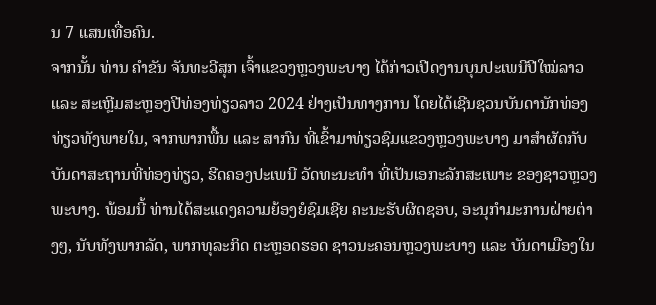ນ 7 ແສນເທື່ອຄົນ.
ຈາກນັ້ນ ທ່ານ ຄໍາຂັນ ຈັນທະວີສຸກ ເຈົ້າແຂວງຫຼວງພະບາງ ໄດ້ກ່າວເປີດງານບຸນປະເພນີປີໃໝ່ລາວ ແລະ ສະເຫຼີມສະຫຼອງປີທ່ອງທ່ຽວລາວ 2024 ຢ່າງເປັນທາງການ ໂດຍໄດ້ເຊີນຊວນບັນດານັກທ່ອງທ່ຽວທັງພາຍໃນ, ຈາກພາກພື້ນ ແລະ ສາກົນ ທີ່ເຂົ້າມາທ່ຽວຊົມແຂວງຫຼວງພະບາງ ມາສໍາຜັດກັບບັນດາສະຖານທີ່ທ່ອງທ່ຽວ, ຮີດຄອງປະເພນີ ວັດທະນະທໍາ ທີ່ເປັນເອກະລັກສະເພາະ ຂອງຊາວຫຼວງພະບາງ. ພ້ອມນີ້ ທ່ານໄດ້ສະແດງຄວາມຍ້ອງຍໍຊົມເຊີຍ ຄະນະຮັບຜິດຊອບ, ອະນຸກຳມະການຝ່າຍຕ່າງໆ, ນັບທັງພາກລັດ, ພາກທຸລະກິດ ຕະຫຼອດຮອດ ຊາວນະຄອນຫຼວງພະບາງ ແລະ ບັນດາເມືອງໃນ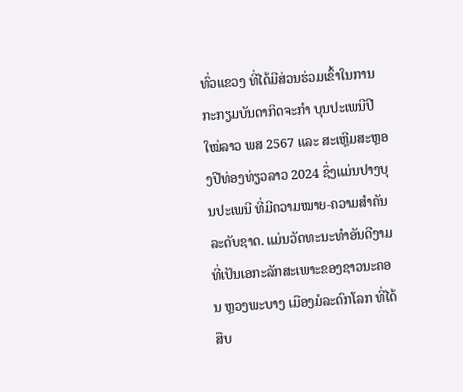ທົ່ວແຂວງ ທີ່ໄດ້ມີສ່ວນຮ່ວມເຂົ້າໃນການກະກຽມບັນດາກິດຈະກຳ ບຸນປະເພນີປີໃໝ່ລາວ ພສ 2567 ແລະ ສະເຫຼີມສະຫຼອງປີທ່ອງທ່ຽວລາວ 2024 ຊຶ່ງແມ່ນປາງບຸນປະເພນີ ທີ່ມີຄວາມໝາຍ-ຄວາມສຳຄັນ ລະດັບຊາດ. ແມ່ນວັດທະນະທຳອັນດີງາມ ທີ່ເປັນເອກະລັກສະເພາະຂອງຊາວນະຄອນ ຫຼວງພະບາງ ເມືອງມໍລະດົກໂລກ ທີ່ໄດ້ສືບ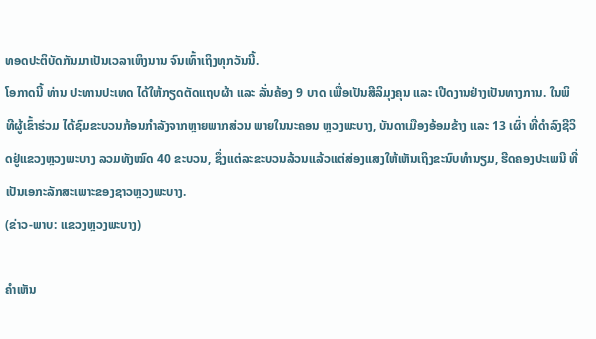ທອດປະຕິບັດກັນມາເປັນເວລາເຫິງນານ ຈົນເທົ້າເຖິງທຸກວັນນີ້.
ໂອກາດນີ້ ທ່ານ ປະທານປະເທດ ໄດ້ໃຫ້ກຽດຕັດແຖບຜ້າ ແລະ ລັ່ນຄ້ອງ 9 ບາດ ເພື່ອເປັນສີລິມຸງຄຸນ ແລະ ເປີດງານຢ່າງເປັນທາງການ. ໃນພິທີຜູ້ເຂົ້າຮ່ວມ ໄດ້ຊົມຂະບວນກ້ອນກໍາລັງຈາກຫຼາຍພາກສ່ວນ ພາຍໃນນະຄອນ ຫຼວງພະບາງ, ບັນດາເມືອງອ້ອມຂ້າງ ແລະ 13 ເຜົ່າ ທີ່ດຳລົງຊີວິດຢູ່ແຂວງຫຼວງພະບາງ ລວມທັງໝົດ 40 ຂະບວນ, ຊຶ່ງແຕ່ລະຂະບວນລ້ວນແລ້ວແຕ່ສ່ອງແສງໃຫ້ເຫັນເຖິງຂະນົບທຳນຽມ, ຮີດຄອງປະເພນີ ທີ່ເປັນເອກະລັກສະເພາະຂອງຊາວຫຼວງພະບາງ.
(ຂ່າວ-ພາບ: ແຂວງຫຼວງພະບາງ)

ຄໍາເຫັນ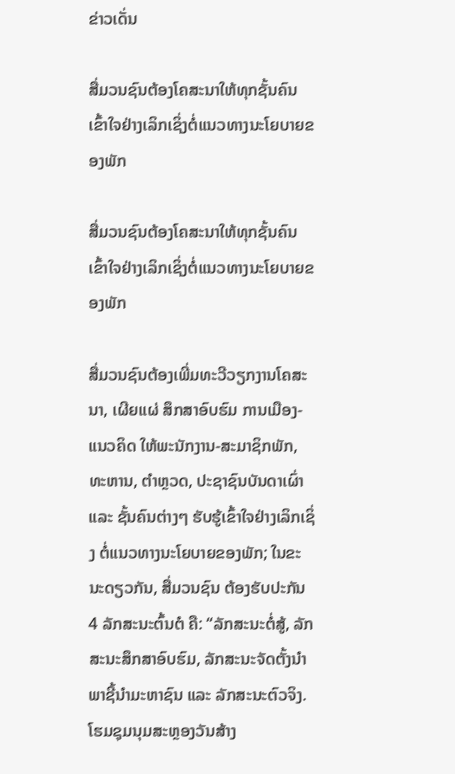ຂ່າວເດັ່ນ

ສື່ມວນຊົນຕ້ອງໂຄສະນາໃຫ້ທຸກຊັ້ນຄົນເຂົ້າໃຈຢ່າງເລິກເຊິ່ງຕໍ່ແນວທາງນະໂຍບາຍຂອງພັກ

ສື່ມວນຊົນຕ້ອງໂຄສະນາໃຫ້ທຸກຊັ້ນຄົນເຂົ້າໃຈຢ່າງເລິກເຊິ່ງຕໍ່ແນວທາງນະໂຍບາຍຂອງພັກ

ສື່ມວນຊົນຕ້ອງເພີ່ມທະວີວຽກງານໂຄສະນາ, ເຜີຍແຜ່ ສຶກສາອົບຮົມ ການເມືອງ-ແນວຄິດ ໃຫ້ພະນັກງານ-ສະມາຊິກພັກ, ທະຫານ, ຕໍາຫຼວດ, ປະຊາຊົນບັນດາເຜົ່າ ແລະ ຊັ້ນຄົນຕ່າງໆ ຮັບຮູ້ເຂົ້າໃຈຢ່າງເລິກເຊິ່ງ ຕໍ່ແນວທາງນະໂຍບາຍຂອງພັກ; ໃນຂະນະດຽວກັນ, ສື່ມວນຊົນ ຕ້ອງຮັບປະກັນ 4 ລັກສະນະຕົ້ນຕໍ ຄື: “ລັກສະນະຕໍ່ສູ້, ລັກສະນະສຶກສາອົບຮົມ, ລັກສະນະຈັດຕັ້ງນໍາພາຊີ້ນຳມະຫາຊົນ ແລະ ລັກສະນະຕົວຈິງ.
ໂຮມຊຸມນຸມສະຫຼອງວັນສ້າງ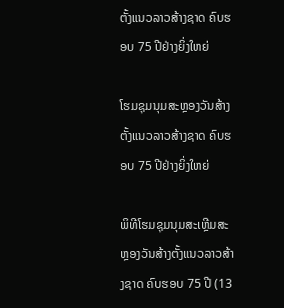ຕັ້ງແນວລາວສ້າງຊາດ ຄົບຮອບ 75 ປີຢ່າງຍິ່ງໃຫຍ່

ໂຮມຊຸມນຸມສະຫຼອງວັນສ້າງຕັ້ງແນວລາວສ້າງຊາດ ຄົບຮອບ 75 ປີຢ່າງຍິ່ງໃຫຍ່

ພິທີໂຮມຊຸມນຸມສະເຫຼີມສະຫຼອງວັນສ້າງຕັ້ງແນວລາວສ້າງຊາດ ຄົບຮອບ 75 ປີ (13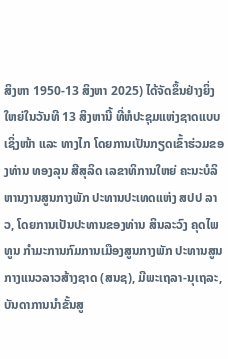ສິງຫາ 1950-13 ສິງຫາ 2025) ໄດ້ຈັດຂຶ້ນຢ່າງຍິ່ງໃຫຍ່ໃນວັນທີ 13 ສິງຫານີ້ ທີ່ຫໍປະຊຸມແຫ່ງຊາດແບບເຊິ່ງໜ້າ ແລະ ທາງໄກ ໂດຍການເປັນກຽດເຂົ້າຮ່ວມຂອງທ່ານ ທອງລຸນ ສີສຸລິດ ເລຂາທິການໃຫຍ່ ຄະນະບໍລິຫານງານສູນກາງພັກ ປະທານປະເທດແຫ່ງ ສປປ ລາວ, ໂດຍການເປັນປະທານຂອງທ່ານ ສິນລະວົງ ຄຸດໄພທູນ ກໍາມະການກົມການເມືອງສູນກາງພັກ ປະທານສູນກາງແນວລາວສ້າງຊາດ (ສນຊ), ມີພະເຖລາ-ນຸເຖລະ, ບັນດາການນໍາຂັ້ນສູ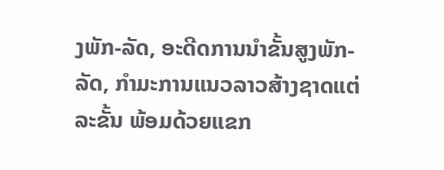ງພັກ-ລັດ, ອະດີດການນໍາຂັ້ນສູງພັກ-ລັດ, ກໍາມະການແນວລາວສ້າງຊາດແຕ່ລະຂັ້ນ ພ້ອມດ້ວຍແຂກ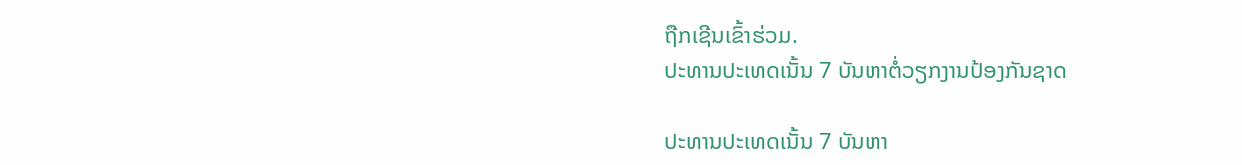ຖືກເຊີນເຂົ້າຮ່ວມ.
ປະທານປະເທດເນັ້ນ 7 ບັນຫາຕໍ່ວຽກງານປ້ອງກັນຊາດ

ປະທານປະເທດເນັ້ນ 7 ບັນຫາ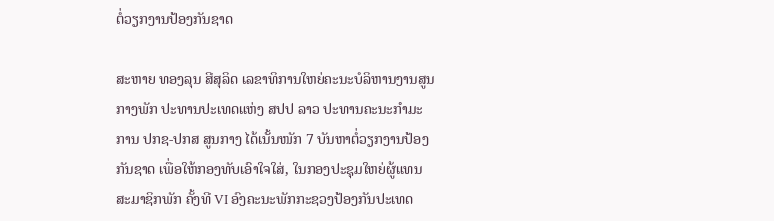ຕໍ່ວຽກງານປ້ອງກັນຊາດ

ສະຫາຍ ທອງລຸນ ສີສຸລິດ ເລຂາທິການໃຫຍ່ຄະນະບໍລິຫານງານສູນກາງພັກ ປະທານປະເທດແຫ່ງ ສປປ ລາວ ປະທານຄະນະກຳມະການ ປກຊ-ປກສ ສູນກາງ ໄດ້ເນັ້ນໜັກ 7 ບັນຫາຕໍ່ວຽກງານປ້ອງກັນຊາດ ເພື່ອໃຫ້ກອງທັບເອົາໃຈໃສ່, ໃນກອງປະຊຸມໃຫຍ່ຜູ້ແທນສະມາຊິກພັກ ຄັ້ງທີ VI ອົງຄະນະພັກກະຊວງປ້ອງກັນປະເທດ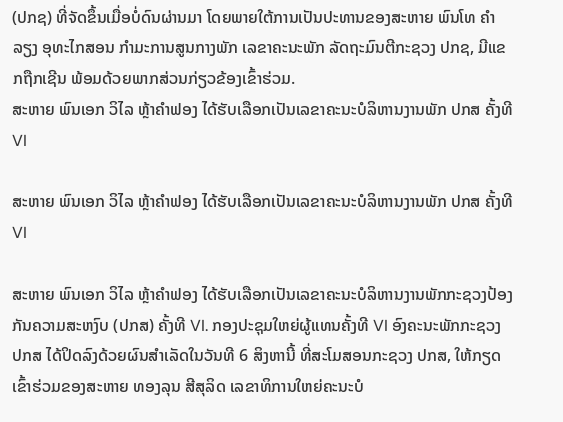(ປກຊ) ທີ່ຈັດຂຶ້ນເມື່ອບໍ່ດົນຜ່ານມາ ໂດຍພາຍໃຕ້ການເປັນປະທານຂອງສະຫາຍ ພົນໂທ ຄໍາລຽງ ອຸທະໄກສອນ ກໍາມະການສູນກາງພັກ ເລຂາຄະນະພັກ ລັດຖະມົນຕີກະຊວງ ປກຊ, ມີແຂກຖືກເຊີນ ພ້ອມດ້ວຍພາກສ່ວນກ່ຽວຂ້ອງເຂົ້າຮ່ວມ.
ສະຫາຍ ພົນເອກ ວິໄລ ຫຼ້າຄໍາຟອງ ໄດ້ຮັບເລືອກເປັນເລຂາຄະນະບໍລິຫານງານພັກ ປກສ ຄັ້ງທີ VI

ສະຫາຍ ພົນເອກ ວິໄລ ຫຼ້າຄໍາຟອງ ໄດ້ຮັບເລືອກເປັນເລຂາຄະນະບໍລິຫານງານພັກ ປກສ ຄັ້ງທີ VI

ສະຫາຍ ພົນເອກ ວິໄລ ຫຼ້າຄໍາຟອງ ໄດ້ຮັບເລືອກເປັນເລຂາຄະນະບໍລິຫານງານພັກກະຊວງປ້ອງກັນຄວາມສະຫງົບ (ປກສ) ຄັ້ງທີ VI. ກອງປະຊຸມໃຫຍ່ຜູ້ແທນຄັ້ງທີ VI ອົງຄະນະພັກກະຊວງ ປກສ ໄດ້ປິດລົງດ້ວຍຜົນສຳເລັດໃນວັນທີ 6 ສິງຫານີ້ ທີ່ສະໂມສອນກະຊວງ ປກສ, ໃຫ້ກຽດເຂົ້າຮ່ວມຂອງສະຫາຍ ທອງລຸນ ສີສຸລິດ ເລຂາທິການໃຫຍ່ຄະນະບໍ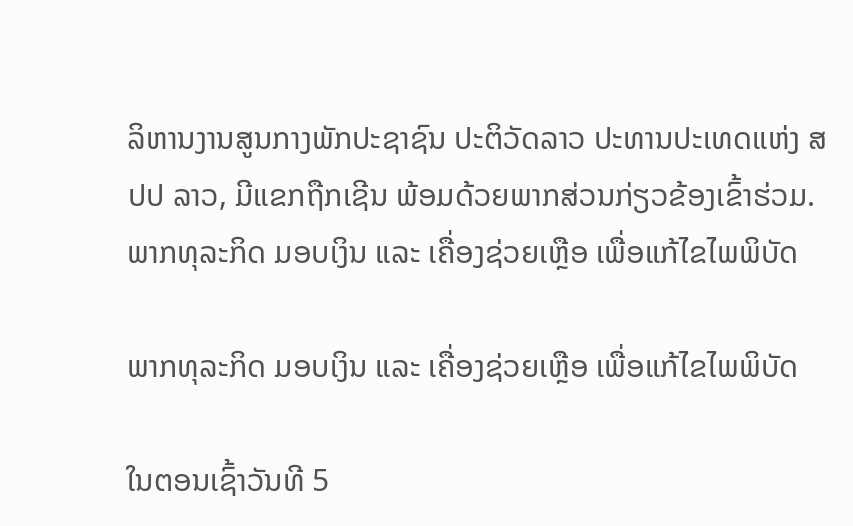ລິຫານງານສູນກາງພັກປະຊາຊົນ ປະຕິວັດລາວ ປະທານປະເທດແຫ່ງ ສປປ ລາວ, ມີແຂກຖືກເຊີນ ພ້ອມດ້ວຍພາກສ່ວນກ່ຽວຂ້ອງເຂົ້າຮ່ວມ.
ພາກທຸລະກິດ ມອບເງິນ ແລະ ເຄື່ອງຊ່ວຍເຫຼືອ ເພື່ອແກ້ໄຂໄພພິບັດ

ພາກທຸລະກິດ ມອບເງິນ ແລະ ເຄື່ອງຊ່ວຍເຫຼືອ ເພື່ອແກ້ໄຂໄພພິບັດ

ໃນຕອນເຊົ້າວັນທີ 5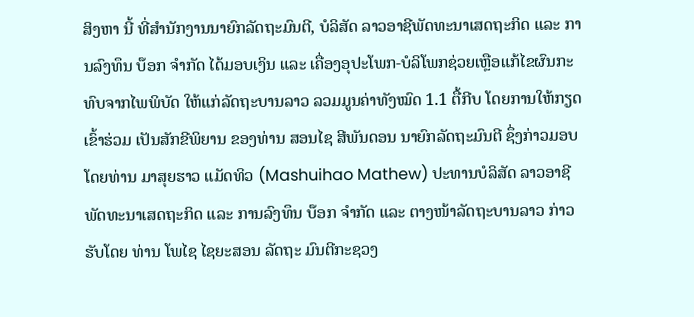ສິງຫາ ນີ້ ທີ່ສຳນັກງານນາຍົກລັດຖະມົນຕີ, ບໍລິສັດ ລາວອາຊີພັດທະນາເສດຖະກິດ ແລະ ການລົງທຶນ ບ໊ອກ ຈຳກັດ ໄດ້ມອບເງິນ ແລະ ເຄື່ອງອຸປະໂພກ-ບໍລິໂພກຊ່ວຍເຫຼືອແກ້ໄຂຜົນກະທົບຈາກໄພພິບັດ ໃຫ້ແກ່ລັດຖະບານລາວ ລວມມູນຄ່າທັງໝົດ 1.1 ຕື້ກີບ ໂດຍການໃຫ້ກຽດເຂົ້າຮ່ວມ ເປັນສັກຂີພິຍານ ຂອງທ່ານ ສອນໄຊ ສີພັນດອນ ນາຍົກລັດຖະມົນຕີ ຊຶ່ງກ່າວມອບໂດຍທ່ານ ມາສຸຍຮາວ ແມັດທິວ (Mashuihao Mathew) ປະທານບໍລິສັດ ລາວອາຊີພັດທະນາເສດຖະກິດ ແລະ ການລົງທຶນ ບ໊ອກ ຈຳກັດ ແລະ ຕາງໜ້າລັດຖະບານລາວ ກ່າວຮັບໂດຍ ທ່ານ ໂພໄຊ ໄຊຍະສອນ ລັດຖະ ມົນຕີກະຊວງ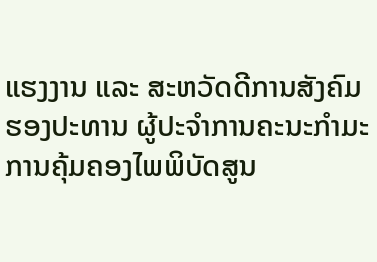ແຮງງານ ແລະ ສະຫວັດດີການສັງຄົມ ຮອງປະທານ ຜູ້ປະຈຳການຄະນະກຳມະການຄຸ້ມຄອງໄພພິບັດສູນ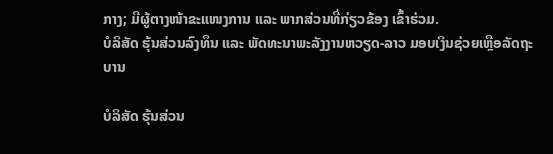ກາງ; ມີຜູ້ຕາງໜ້າຂະແໜງການ ແລະ ພາກສ່ວນທີ່ກ່ຽວຂ້ອງ ເຂົ້າຮ່ວມ.
ບໍລິສັດ ຮຸ້ນສ່ວນລົງທຶນ ແລະ ພັດທະນາພະລັງງານຫວຽດ-ລາວ ມອບເງິນຊ່ວຍເຫຼືອລັດຖະບານ

ບໍລິສັດ ຮຸ້ນສ່ວນ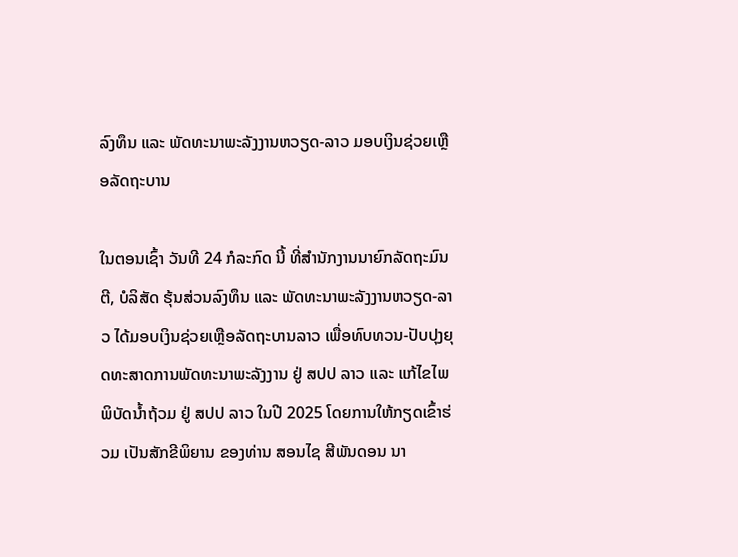ລົງທຶນ ແລະ ພັດທະນາພະລັງງານຫວຽດ-ລາວ ມອບເງິນຊ່ວຍເຫຼືອລັດຖະບານ

ໃນຕອນເຊົ້າ ວັນທີ 24 ກໍລະກົດ ນີ້ ທີ່ສໍານັກງານນາຍົກລັດຖະມົນຕີ, ບໍລິສັດ ຮຸ້ນສ່ວນລົງທຶນ ແລະ ພັດທະນາພະລັງງານຫວຽດ-ລາວ ໄດ້ມອບເງິນຊ່ວຍເຫຼືອລັດຖະບານລາວ ເພື່ອທົບທວນ-ປັບປຸງຍຸດທະສາດການພັດທະນາພະລັງງານ ຢູ່ ສປປ ລາວ ແລະ ແກ້ໄຂໄພພິບັດນໍ້າຖ້ວມ ຢູ່ ສປປ ລາວ ໃນປີ 2025 ໂດຍການໃຫ້ກຽດເຂົ້າຮ່ວມ ເປັນສັກຂີພິຍານ ຂອງທ່ານ ສອນໄຊ ສີພັນດອນ ນາ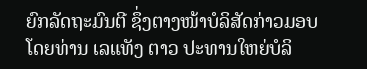ຍົກລັດຖະມົນຕີ ຊຶ່ງຕາງໜ້າບໍລິສັດກ່າວມອບໂດຍທ່ານ ເລແທັງ ຕາວ ປະທານໃຫຍ່ບໍລິ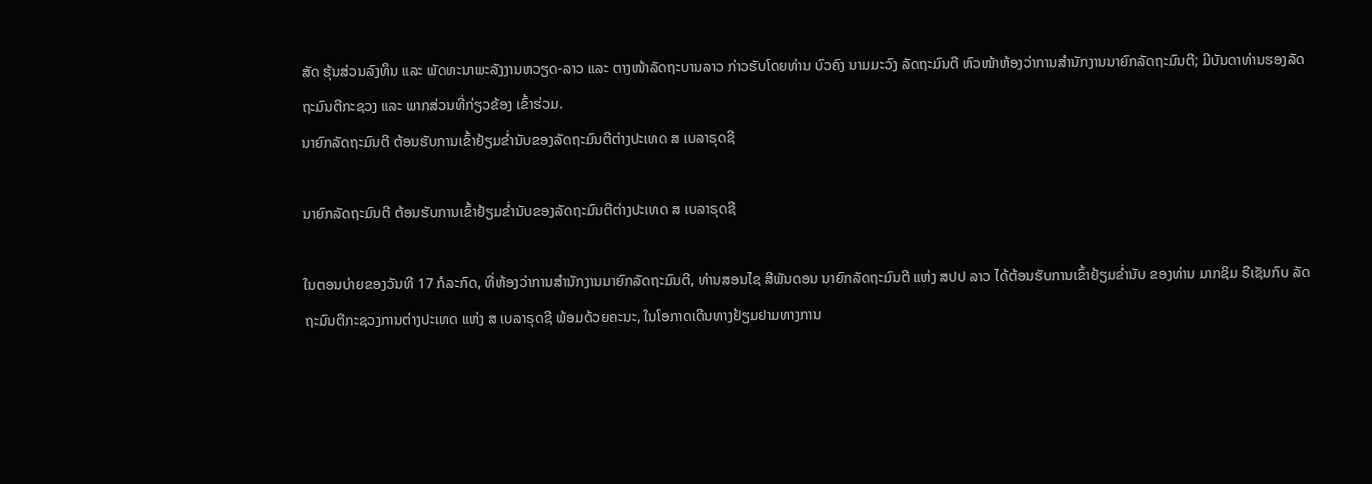ສັດ ຮຸ້ນສ່ວນລົງທຶນ ແລະ ພັດທະນາພະລັງງານຫວຽດ-ລາວ ແລະ ຕາງໜ້າລັດຖະບານລາວ ກ່າວຮັບໂດຍທ່ານ ບົວຄົງ ນາມມະວົງ ລັດຖະມົນຕີ ຫົວໜ້າຫ້ອງວ່າການສຳນັກງານນາຍົກລັດຖະມົນຕີ; ມີບັນດາທ່ານຮອງລັດຖະມົນຕີກະຊວງ ແລະ ພາກສ່ວນທີ່ກ່ຽວຂ້ອງ ເຂົ້າຮ່ວມ.
ນາຍົກລັດຖະມົນຕີ ຕ້ອນຮັບການເຂົ້າຢ້ຽມຂໍ່ານັບຂອງລັດຖະມົນຕີຕ່າງປະເທດ ສ ເບລາຣຸດຊີ

ນາຍົກລັດຖະມົນຕີ ຕ້ອນຮັບການເຂົ້າຢ້ຽມຂໍ່ານັບຂອງລັດຖະມົນຕີຕ່າງປະເທດ ສ ເບລາຣຸດຊີ

ໃນຕອນບ່າຍຂອງວັນທີ 17 ກໍລະກົດ, ທີ່ຫ້ອງວ່າການສຳນັກງານນາຍົກລັດຖະມົນຕີ, ທ່ານສອນໄຊ ສີພັນດອນ ນາຍົກລັດຖະມົນຕີ ແຫ່ງ ສປປ ລາວ ໄດ້ຕ້ອນຮັບການເຂົ້າຢ້ຽມຂໍ່ານັບ ຂອງທ່ານ ມາກຊິມ ຣືເຊັນກົບ ລັດຖະມົນຕີກະຊວງການຕ່າງປະເທດ ແຫ່ງ ສ ເບລາຣຸດຊີ ພ້ອມດ້ວຍຄະນະ, ໃນໂອກາດເດີນທາງຢ້ຽມຢາມທາງການ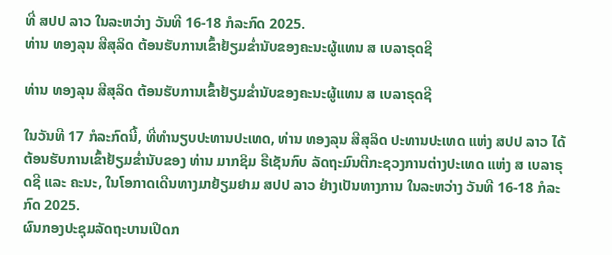ທີ່ ສປປ ລາວ ໃນລະຫວ່າງ ວັນທີ 16-18 ກໍລະກົດ 2025.
ທ່ານ ທອງລຸນ ສີສຸລິດ ຕ້ອນຮັບການເຂົ້າຢ້ຽມຂໍ່ານັບຂອງຄະນະຜູ້ແທນ ສ ເບລາຣຸດຊີ

ທ່ານ ທອງລຸນ ສີສຸລິດ ຕ້ອນຮັບການເຂົ້າຢ້ຽມຂໍ່ານັບຂອງຄະນະຜູ້ແທນ ສ ເບລາຣຸດຊີ

ໃນວັນທີ 17 ກໍລະກົດນີ້, ທີ່ທໍານຽບປະທານປະເທດ, ທ່ານ ທອງລຸນ ສີສຸລິດ ປະທານປະເທດ ແຫ່ງ ສປປ ລາວ ໄດ້ຕ້ອນຮັບການເຂົ້າຢ້ຽມຂໍ່ານັບຂອງ ທ່ານ ມາກຊິມ ຣືເຊັນກົບ ລັດຖະມົນຕີກະຊວງການຕ່າງປະເທດ ແຫ່ງ ສ ເບລາຣຸດຊີ ແລະ ຄະນະ, ໃນໂອກາດເດີນທາງມາຢ້ຽມຢາມ ສປປ ລາວ ຢ່າງເປັນທາງການ ໃນລະຫວ່າງ ວັນທີ 16-18 ກໍລະກົດ 2025.
ຜົນກອງປະຊຸມລັດຖະບານເປີດກ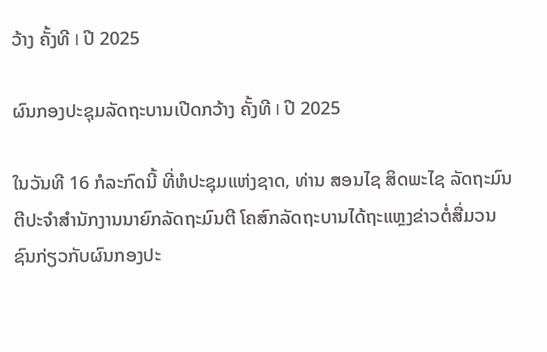ວ້າງ ຄັ້ງທີ I ປີ 2025

ຜົນກອງປະຊຸມລັດຖະບານເປີດກວ້າງ ຄັ້ງທີ I ປີ 2025

ໃນວັນທີ 16 ກໍລະກົດນີ້ ທີ່ຫໍປະຊຸມແຫ່ງຊາດ, ທ່ານ ສອນໄຊ ສິດພະໄຊ ລັດຖະມົນຕີປະຈໍາສໍານັກງານນາຍົກລັດຖະມົນຕີ ໂຄສົກລັດຖະບານໄດ້ຖະແຫຼງຂ່າວຕໍ່ສື່ມວນຊົນກ່ຽວກັບຜົນກອງປະ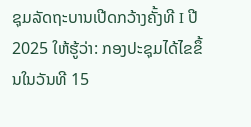ຊຸມລັດຖະບານເປີດກວ້າງຄັ້ງທີ I ປີ 2025 ໃຫ້ຮູ້ວ່າ: ກອງປະຊຸມໄດ້ໄຂຂຶ້ນໃນວັນທີ 15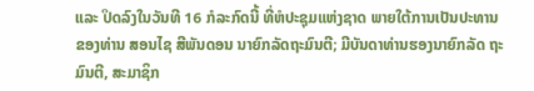ແລະ ປິດລົງໃນວັນທີ 16 ກໍລະກົດນີ້ ທີ່ຫໍປະຊຸມແຫ່ງຊາດ ພາຍໃຕ້ການເປັນປະທານຂອງທ່ານ ສອນໄຊ ສີພັນດອນ ນາຍົກລັດຖະມົນຕີ; ມີບັນດາທ່ານຮອງນາຍົກລັດ ຖະມົນຕີ, ສະມາຊິກ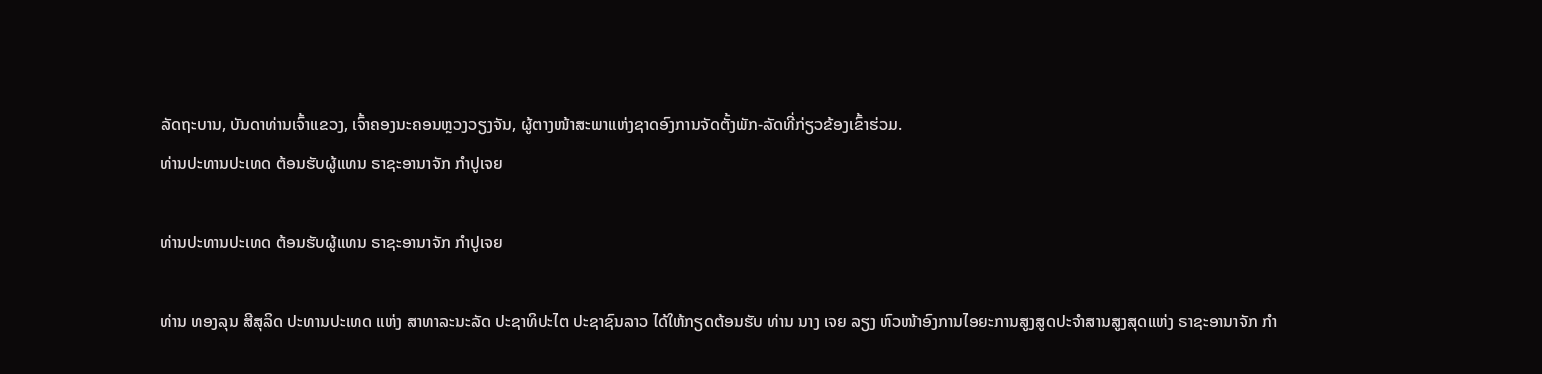ລັດຖະບານ, ບັນດາທ່ານເຈົ້າແຂວງ, ເຈົ້າຄອງນະຄອນຫຼວງວຽງຈັນ, ຜູ້ຕາງໜ້າສະພາແຫ່ງຊາດອົງການຈັດຕັ້ງພັກ-ລັດທີ່ກ່ຽວຂ້ອງເຂົ້າຮ່ວມ.
ທ່ານປະທານປະເທດ ຕ້ອນຮັບຜູ້ແທນ ຣາຊະອານາຈັກ ກໍາປູເຈຍ

ທ່ານປະທານປະເທດ ຕ້ອນຮັບຜູ້ແທນ ຣາຊະອານາຈັກ ກໍາປູເຈຍ

ທ່ານ ທອງລຸນ ສີສຸລິດ ປະທານປະເທດ ແຫ່ງ ສາທາລະນະລັດ ປະຊາທິປະໄຕ ປະຊາຊົນລາວ ໄດ້ໃຫ້ກຽດຕ້ອນຮັບ ທ່ານ ນາງ ເຈຍ ລຽງ ຫົວໜ້າອົງການໄອຍະການສູງສູດປະຈໍາສານສູງສຸດແຫ່ງ ຣາຊະອານາຈັກ ກໍາ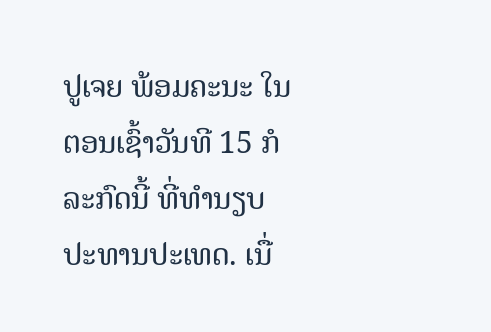ປູເຈຍ ພ້ອມຄະນະ ໃນຕອນເຊົ້າວັນທີ 15 ກໍລະກົດນີ້ ທີ່ທໍານຽບປະທານປະເທດ. ເນື່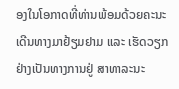ອງໃນໂອກາດທີ່ທ່ານພ້ອມດ້ວຍຄະນະເດີນທາງມາຢ້ຽມຢາມ ແລະ ເຮັດວຽກ ຢ່າງເປັນທາງການຢູ່ ສາທາລະນະ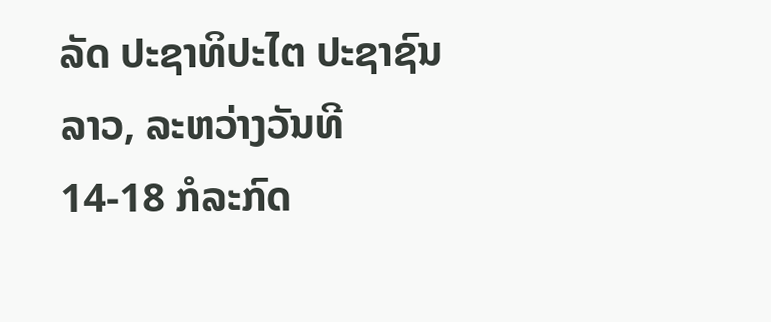ລັດ ປະຊາທິປະໄຕ ປະຊາຊົນລາວ, ລະຫວ່າງວັນທີ 14-18 ກໍລະກົດ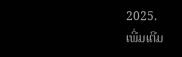2025.
ເພີ່ມເຕີມ